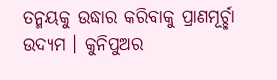ତନ୍ମୟକୁ ଉଦ୍ଧାର କରିବାକୁ ପ୍ରାଣମୂର୍ଚ୍ଛା ଉଦ୍ୟମ । କୁନିପୁଅର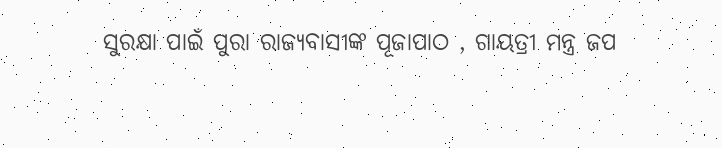ସୁରକ୍ଷା ପାଇଁ ପୁରା ରାଜ୍ୟବାସୀଙ୍କ ପୂଜାପାଠ , ଗାୟତ୍ରୀ ମନ୍ତ୍ର ଜପ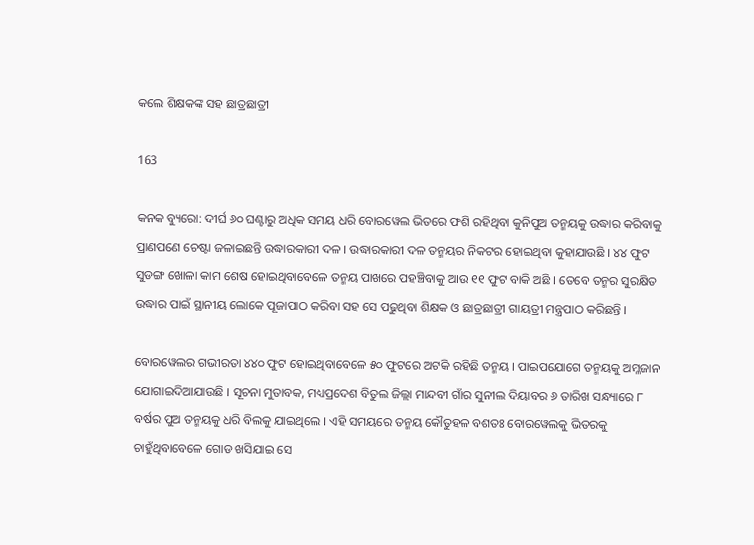କଲେ ଶିକ୍ଷକଙ୍କ ସହ ଛାତ୍ରଛାତ୍ରୀ

163

କନକ ବ୍ୟୁରୋ: ଦୀର୍ଘ ୬୦ ଘଣ୍ଟାରୁ ଅଧିକ ସମୟ ଧରି ବୋରୱେଲ ଭିତରେ ଫଶି ରହିଥିବା କୁନିପୁଅ ତନ୍ମୟକୁ ଉଦ୍ଧାର କରିବାକୁ ପ୍ରାଣପଣେ ଚେଷ୍ଟା ଜଳାଇଛନ୍ତି ଉଦ୍ଧାରକାରୀ ଦଳ । ଉଦ୍ଧାରକାରୀ ଦଳ ତନ୍ମୟର ନିକଟର ହୋଇଥିବା କୁହାଯାଉଛି । ୪୪ ଫୁଟ ସୁଡଙ୍ଗ ଖୋଳା କାମ ଶେଷ ହୋଇଥିବାବେଳେ ତନ୍ମୟ ପାଖରେ ପହଞ୍ଚିବାକୁ ଆଉ ୧୧ ଫୁଟ ବାକି ଅଛି । ତେବେ ତନ୍ମର ସୁରକ୍ଷିତ ଉଦ୍ଧାର ପାଇଁ ସ୍ଥାନୀୟ ଲୋକେ ପୂଜାପାଠ କରିବା ସହ ସେ ପଢୁଥିବା ଶିକ୍ଷକ ଓ ଛାତ୍ରଛାତ୍ରୀ ଗାୟତ୍ରୀ ମନ୍ତ୍ରପାଠ କରିଛନ୍ତି ।

ବୋରୱେଲର ଗଭୀରତା ୪୪୦ ଫୁଟ ହୋଇଥିବାବେଳେ ୫୦ ଫୁଟରେ ଅଟକି ରହିଛି ତନ୍ମୟ । ପାଇପଯୋଗେ ତନ୍ମୟକୁ ଅମ୍ଳଜାନ ଯୋଗାଇଦିଆଯାଉଛି । ସୂଚନା ମୁତାବକ, ମଧ୍ୟପ୍ରଦେଶ ବିତୁଲ ଜିଲ୍ଲା ମାନ୍ଦବୀ ଗାଁର ସୁନୀଲ ଦିୟାବର ୬ ତାରିଖ ସନ୍ଧ୍ୟାରେ ୮ ବର୍ଷର ପୁଅ ତନ୍ମୟକୁ ଧରି ବିଲକୁ ଯାଇଥିଲେ । ଏହି ସମୟରେ ତନ୍ମୟ କୌତୁହଳ ବଶତଃ ବୋରୱେଲକୁ ଭିତରକୁ ଚାହୁଁଥିବାବେଳେ ଗୋଡ ଖସିଯାଇ ସେ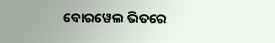ବୋରୱେଲ ଭିତରେ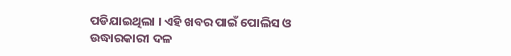ପଡିଯାଇଥିଲା । ଏହି ଖବର ପାଇଁ ପୋଲିସ ଓ ଉଦ୍ଧାରକାରୀ ଦଳ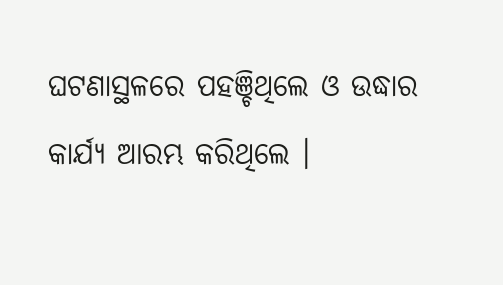ଘଟଣାସ୍ଥଳରେ ପହଞ୍ଚିଥିଲେ ଓ ଉଦ୍ଧାର କାର୍ଯ୍ୟ ଆରମ୍ଭ କରିଥିଲେ ।